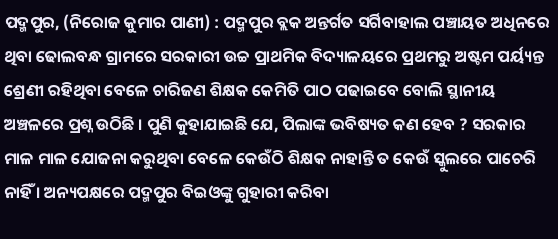ପଦ୍ମପୁର, (ନିରୋଜ କୁମାର ପାଣୀ) : ପଦ୍ମପୁର ବ୍ଲକ ଅନ୍ତର୍ଗତ ସର୍ଗିବାହାଲ ପଞ୍ଚାୟତ ଅଧିନରେ ଥିବା ଢୋଲବନ୍ଧ ଗ୍ରାମରେ ସରକାରୀ ଉଚ୍ଚ ପ୍ରାଥମିକ ବିଦ୍ୟାଳୟରେ ପ୍ରଥମରୁ ଅଷ୍ଟମ ପର୍ୟ୍ୟନ୍ତ ଶ୍ରେଣୀ ରହିଥିବା ବେଳେ ଚାରିଜଣ ଶିକ୍ଷକ କେମିତି ପାଠ ପଢାଇବେ ବୋଲି ସ୍ଥାନୀୟ ଅଞ୍ଚଳରେ ପ୍ରଶ୍ନ ଉଠିଛି । ପୁଣି କୁହାଯାଇଛି ଯେ, ପିଲାଙ୍କ ଭବିଷ୍ୟତ କଣ ହେବ ? ସରକାର ମାଳ ମାଳ ଯୋଜନା କରୁଥିବା ବେଳେ କେଉଁଠି ଶିକ୍ଷକ ନାହାନ୍ତି ତ କେଉଁ ସ୍କୁଲରେ ପାଚେରି ନାହିଁ । ଅନ୍ୟପକ୍ଷରେ ପଦ୍ମପୁର ବିଇଓଙ୍କୁ ଗୁହାରୀ କରିବା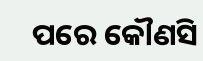ପରେ କୌଣସି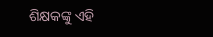ଶିକ୍ଷକଙ୍କୁ ଏହି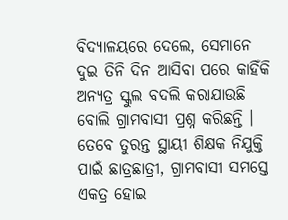ବିଦ୍ୟାଳୟରେ ଦେଲେ, ସେମାନେ ଦୁଇ ତିନି ଦିନ ଆସିବା ପରେ କାହିଁକି ଅନ୍ୟତ୍ର ସ୍କୁଲ ବଦଲି କରାଯାଉଛି ବୋଲି ଗ୍ରାମବାସୀ ପ୍ରଶ୍ନ କରିଛନ୍ତି । ତେବେ ତୁରନ୍ତ ସ୍ଥାୟୀ ଶିକ୍ଷକ ନିଯୁକ୍ତି ପାଇଁ ଛାତ୍ରଛାତ୍ରୀ, ଗ୍ରାମବାସୀ ସମସ୍ତେ ଏକତ୍ର ହୋଇ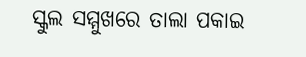ସ୍କୁଲ ସମ୍ମୁଖରେ ତାଲା ପକାଇ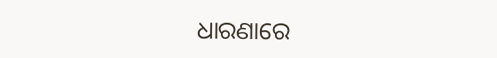ଧାରଣାରେ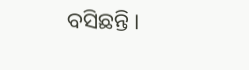ବସିଛନ୍ତି ।